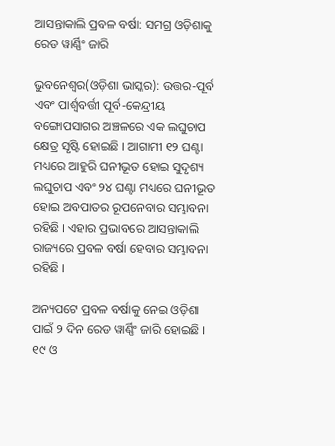ଆସନ୍ତାକାଲି ପ୍ରବଳ ବର୍ଷା: ସମଗ୍ର ଓଡ଼ିଶାକୁ ରେଡ ୱାର୍ଣ୍ଣିଂ ଜାରି

ଭୁବନେଶ୍ୱର(ଓଡ଼ିଶା ଭାସ୍କର): ଉତ୍ତର-ପୂର୍ବ ଏବଂ ପାର୍ଶ୍ୱବର୍ତ୍ତୀ ପୂର୍ବ-କେନ୍ଦ୍ରୀୟ ବଙ୍ଗୋପସାଗର ଅଞ୍ଚଳରେ ଏକ ଲଘୁଚାପ କ୍ଷେତ୍ର ସୃଷ୍ଟି ହୋଇଛି । ଆଗାମୀ ୧୨ ଘଣ୍ଟା ମଧ୍ୟରେ ଆହୁରି ଘନୀଭୂତ ହୋଇ ସୁଦୃଶ୍ୟ ଲଘୁଚାପ ଏବଂ ୨୪ ଘଣ୍ଟା ମଧ୍ୟରେ ଘନୀଭୂତ ହୋଇ ଅବପାତର ରୂପନେବାର ସମ୍ଭାବନା ରହିଛି । ଏହାର ପ୍ରଭାବରେ ଆସନ୍ତାକାଲି ରାଜ୍ୟରେ ପ୍ରବଳ ବର୍ଷା ହେବାର ସମ୍ଭାବନା ରହିଛି ।

ଅନ୍ୟପଟେ ପ୍ରବଳ ବର୍ଷାକୁ ନେଇ ଓଡ଼ିଶା ପାଇଁ ୨ ଦିନ ରେଡ ୱାର୍ଣ୍ଣିଂ ଜାରି ହୋଇଛି । ୧୯ ଓ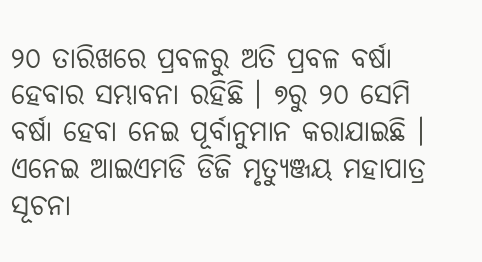୨୦ ତାରିଖରେ ପ୍ରବଳରୁ ଅତି ପ୍ରବଳ ବର୍ଷା ହେବାର ସମ୍ଭାବନା ରହିଛି । ୭ରୁ ୨୦ ସେମି ବର୍ଷା ହେବା ନେଇ ପୂର୍ବାନୁମାନ କରାଯାଇଛି । ଏନେଇ ଆଇଏମଡି ଡିଜି ମୃତ୍ୟୁଞ୍ଜୟ ମହାପାତ୍ର ସୂଚନା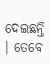ଦେଇଛନ୍ତି । ତେବେ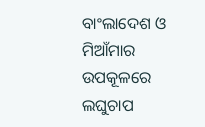ବାଂଲାଦେଶ ଓ ମିଆଁମାର ଉପକୂଳରେ ଲଘୁଚାପ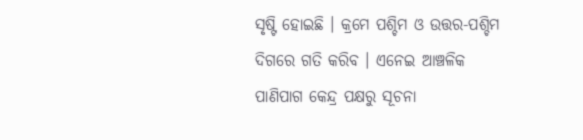ସୃଷ୍ଟି ହୋଇଛି । କ୍ରମେ ପଶ୍ଚିମ ଓ ଉତ୍ତର-ପଶ୍ଚିମ ଦିଗରେ ଗତି କରିବ । ଏନେଇ ଆଞ୍ଚଳିକ ପାଣିପାଗ କେନ୍ଦ୍ର ପକ୍ଷରୁ ସୂଚନା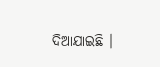ଦିଆଯାଇଛି ।